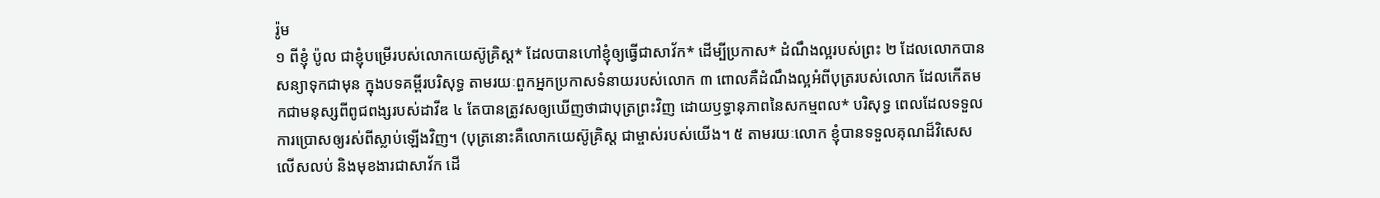រ៉ូម
១ ពីខ្ញុំ ប៉ូល ជាខ្ញុំបម្រើរបស់លោកយេស៊ូគ្រិស្ត* ដែលបានហៅខ្ញុំឲ្យធ្វើជាសាវ័ក* ដើម្បីប្រកាស* ដំណឹងល្អរបស់ព្រះ ២ ដែលលោកបានសន្យាទុកជាមុន ក្នុងបទគម្ពីរបរិសុទ្ធ តាមរយៈពួកអ្នកប្រកាសទំនាយរបស់លោក ៣ ពោលគឺដំណឹងល្អអំពីបុត្ររបស់លោក ដែលកើតមកជាមនុស្សពីពូជពង្សរបស់ដាវីឌ ៤ តែបានត្រូវសឲ្យឃើញថាជាបុត្រព្រះវិញ ដោយឫទ្ធានុភាពនៃសកម្មពល* បរិសុទ្ធ ពេលដែលទទួលការប្រោសឲ្យរស់ពីស្លាប់ឡើងវិញ។ (បុត្រនោះគឺលោកយេស៊ូគ្រិស្ត ជាម្ចាស់របស់យើង។ ៥ តាមរយៈលោក ខ្ញុំបានទទួលគុណដ៏វិសេសលើសលប់ និងមុខងារជាសាវ័ក ដើ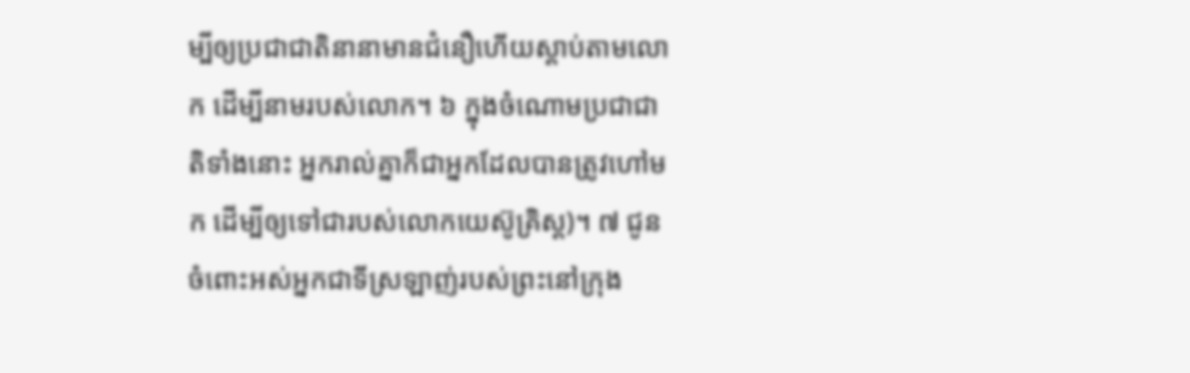ម្បីឲ្យប្រជាជាតិនានាមានជំនឿហើយស្ដាប់តាមលោក ដើម្បីនាមរបស់លោក។ ៦ ក្នុងចំណោមប្រជាជាតិទាំងនោះ អ្នករាល់គ្នាក៏ជាអ្នកដែលបានត្រូវហៅមក ដើម្បីឲ្យទៅជារបស់លោកយេស៊ូគ្រិស្ត)។ ៧ ជូនចំពោះអស់អ្នកជាទីស្រឡាញ់របស់ព្រះនៅក្រុង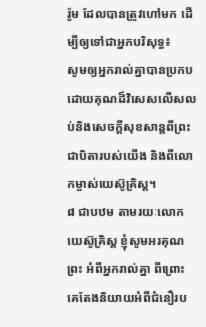រ៉ូម ដែលបានត្រូវហៅមក ដើម្បីឲ្យទៅជាអ្នកបរិសុទ្ធ៖
សូមឲ្យអ្នករាល់គ្នាបានប្រកបដោយគុណដ៏វិសេសលើសលប់និងសេចក្ដីសុខសាន្តពីព្រះ ជាបិតារបស់យើង និងពីលោកម្ចាស់យេស៊ូគ្រិស្ត។
៨ ជាបឋម តាមរយៈលោកយេស៊ូគ្រិស្ត ខ្ញុំសូមអរគុណព្រះ អំពីអ្នករាល់គ្នា ពីព្រោះគេតែងនិយាយអំពីជំនឿរប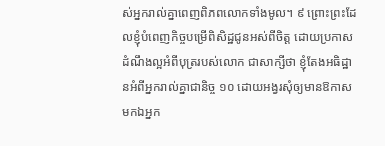ស់អ្នករាល់គ្នាពេញពិភពលោកទាំងមូល។ ៩ ព្រោះព្រះដែលខ្ញុំបំពេញកិច្ចបម្រើពិសិដ្ឋជូនអស់ពីចិត្ត ដោយប្រកាសដំណឹងល្អអំពីបុត្ររបស់លោក ជាសាក្សីថា ខ្ញុំតែងអធិដ្ឋានអំពីអ្នករាល់គ្នាជានិច្ច ១០ ដោយអង្វរសុំឲ្យមានឱកាសមកឯអ្នក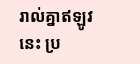រាល់គ្នាឥឡូវនេះ ប្រ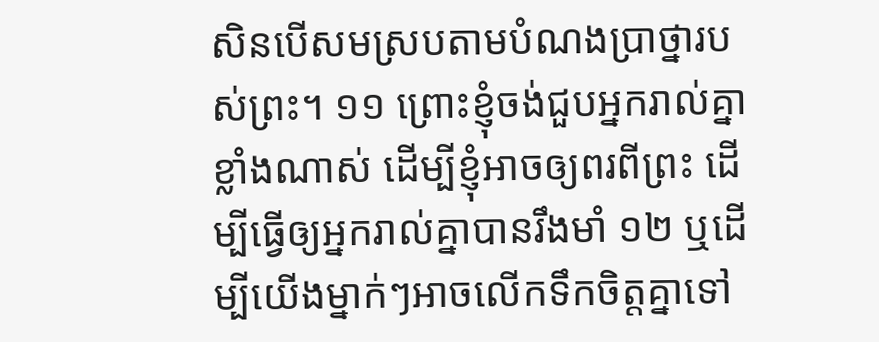សិនបើសមស្របតាមបំណងប្រាថ្នារបស់ព្រះ។ ១១ ព្រោះខ្ញុំចង់ជួបអ្នករាល់គ្នាខ្លាំងណាស់ ដើម្បីខ្ញុំអាចឲ្យពរពីព្រះ ដើម្បីធ្វើឲ្យអ្នករាល់គ្នាបានរឹងមាំ ១២ ឬដើម្បីយើងម្នាក់ៗអាចលើកទឹកចិត្តគ្នាទៅ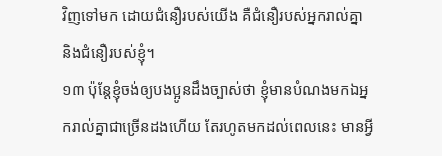វិញទៅមក ដោយជំនឿរបស់យើង គឺជំនឿរបស់អ្នករាល់គ្នា និងជំនឿរបស់ខ្ញុំ។
១៣ ប៉ុន្តែខ្ញុំចង់ឲ្យបងប្អូនដឹងច្បាស់ថា ខ្ញុំមានបំណងមកឯអ្នករាល់គ្នាជាច្រើនដងហើយ តែរហូតមកដល់ពេលនេះ មានអ្វី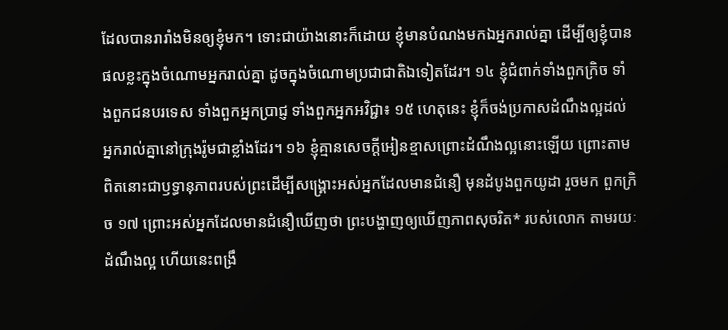ដែលបានរារាំងមិនឲ្យខ្ញុំមក។ ទោះជាយ៉ាងនោះក៏ដោយ ខ្ញុំមានបំណងមកឯអ្នករាល់គ្នា ដើម្បីឲ្យខ្ញុំបានផលខ្លះក្នុងចំណោមអ្នករាល់គ្នា ដូចក្នុងចំណោមប្រជាជាតិឯទៀតដែរ។ ១៤ ខ្ញុំជំពាក់ទាំងពួកក្រិច ទាំងពួកជនបរទេស ទាំងពួកអ្នកប្រាជ្ញ ទាំងពួកអ្នកអវិជ្ជា៖ ១៥ ហេតុនេះ ខ្ញុំក៏ចង់ប្រកាសដំណឹងល្អដល់អ្នករាល់គ្នានៅក្រុងរ៉ូមជាខ្លាំងដែរ។ ១៦ ខ្ញុំគ្មានសេចក្ដីអៀនខ្មាសព្រោះដំណឹងល្អនោះឡើយ ព្រោះតាមពិតនោះជាឫទ្ធានុភាពរបស់ព្រះដើម្បីសង្គ្រោះអស់អ្នកដែលមានជំនឿ មុនដំបូងពួកយូដា រួចមក ពួកក្រិច ១៧ ព្រោះអស់អ្នកដែលមានជំនឿឃើញថា ព្រះបង្ហាញឲ្យឃើញភាពសុចរិត* របស់លោក តាមរយៈដំណឹងល្អ ហើយនេះពង្រឹ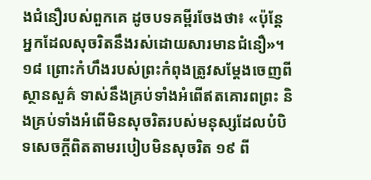ងជំនឿរបស់ពួកគេ ដូចបទគម្ពីរចែងថា៖ «ប៉ុន្តែអ្នកដែលសុចរិតនឹងរស់ដោយសារមានជំនឿ»។
១៨ ព្រោះកំហឹងរបស់ព្រះកំពុងត្រូវសម្ដែងចេញពីស្ថានសួគ៌ ទាស់នឹងគ្រប់ទាំងអំពើឥតគោរពព្រះ និងគ្រប់ទាំងអំពើមិនសុចរិតរបស់មនុស្សដែលបំបិទសេចក្ដីពិតតាមរបៀបមិនសុចរិត ១៩ ពី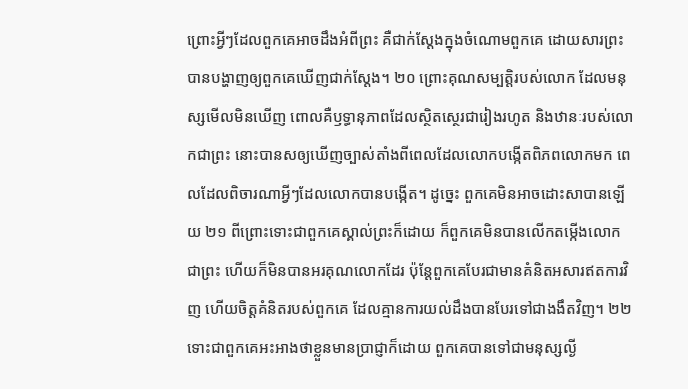ព្រោះអ្វីៗដែលពួកគេអាចដឹងអំពីព្រះ គឺជាក់ស្តែងក្នុងចំណោមពួកគេ ដោយសារព្រះបានបង្ហាញឲ្យពួកគេឃើញជាក់ស្តែង។ ២០ ព្រោះគុណសម្បត្ដិរបស់លោក ដែលមនុស្សមើលមិនឃើញ ពោលគឺឫទ្ធានុភាពដែលស្ថិតស្ថេរជារៀងរហូត និងឋានៈរបស់លោកជាព្រះ នោះបានសឲ្យឃើញច្បាស់តាំងពីពេលដែលលោកបង្កើតពិភពលោកមក ពេលដែលពិចារណាអ្វីៗដែលលោកបានបង្កើត។ ដូច្នេះ ពួកគេមិនអាចដោះសាបានឡើយ ២១ ពីព្រោះទោះជាពួកគេស្គាល់ព្រះក៏ដោយ ក៏ពួកគេមិនបានលើកតម្កើងលោកជាព្រះ ហើយក៏មិនបានអរគុណលោកដែរ ប៉ុន្តែពួកគេបែរជាមានគំនិតអសារឥតការវិញ ហើយចិត្តគំនិតរបស់ពួកគេ ដែលគ្មានការយល់ដឹងបានបែរទៅជាងងឹតវិញ។ ២២ ទោះជាពួកគេអះអាងថាខ្លួនមានប្រាជ្ញាក៏ដោយ ពួកគេបានទៅជាមនុស្សល្ងី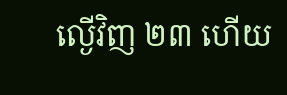ល្ងើវិញ ២៣ ហើយ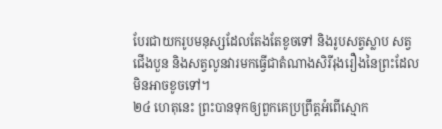បែរជាយករូបមនុស្សដែលតែងតែខូចទៅ និងរូបសត្វស្លាប សត្វជើងបួន និងសត្វលូនវារមកធ្វើជាតំណាងសិរីរុងរឿងនៃព្រះដែលមិនអាចខូចទៅ។
២៤ ហេតុនេះ ព្រះបានទុកឲ្យពួកគេប្រព្រឹត្តអំពើស្មោក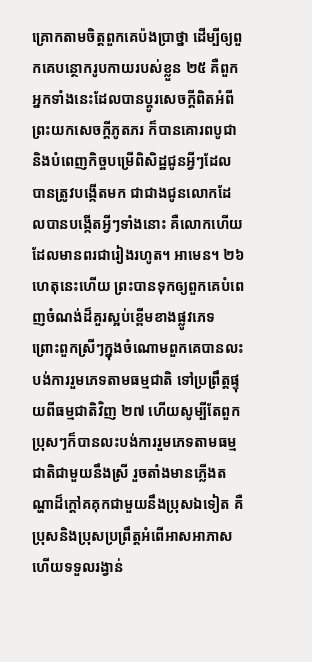គ្រោកតាមចិត្តពួកគេប៉ងប្រាថ្នា ដើម្បីឲ្យពួកគេបន្ថោករូបកាយរបស់ខ្លួន ២៥ គឺពួកអ្នកទាំងនេះដែលបានប្ដូរសេចក្ដីពិតអំពីព្រះយកសេចក្ដីភូតភរ ក៏បានគោរពបូជានិងបំពេញកិច្ចបម្រើពិសិដ្ឋជូនអ្វីៗដែលបានត្រូវបង្កើតមក ជាជាងជូនលោកដែលបានបង្កើតអ្វីៗទាំងនោះ គឺលោកហើយដែលមានពរជារៀងរហូត។ អាមេន។ ២៦ ហេតុនេះហើយ ព្រះបានទុកឲ្យពួកគេបំពេញចំណង់ដ៏គួរស្អប់ខ្ពើមខាងផ្លូវភេទ ព្រោះពួកស្រីៗក្នុងចំណោមពួកគេបានលះបង់ការរួមភេទតាមធម្មជាតិ ទៅប្រព្រឹត្តផ្ទុយពីធម្មជាតិវិញ ២៧ ហើយសូម្បីតែពួកប្រុសៗក៏បានលះបង់ការរួមភេទតាមធម្មជាតិជាមួយនឹងស្រី រួចតាំងមានភ្លើងតណ្ហាដ៏ក្ដៅគគុកជាមួយនឹងប្រុសឯទៀត គឺប្រុសនិងប្រុសប្រព្រឹត្តអំពើអាសអាភាស ហើយទទួលរង្វាន់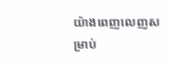យ៉ាងពេញលេញសម្រាប់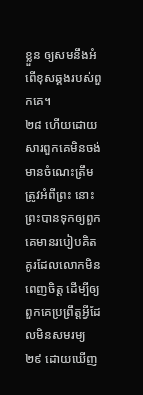ខ្លួន ឲ្យសមនឹងអំពើខុសឆ្គងរបស់ពួកគេ។
២៨ ហើយដោយសារពួកគេមិនចង់មានចំណេះត្រឹមត្រូវអំពីព្រះ នោះព្រះបានទុកឲ្យពួកគេមានរបៀបគិតគូរដែលលោកមិនពេញចិត្ត ដើម្បីឲ្យពួកគេប្រព្រឹត្តអ្វីដែលមិនសមរម្យ ២៩ ដោយឃើញ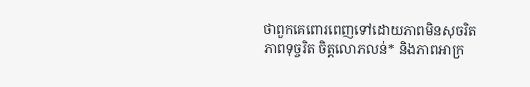ថាពួកគេពោរពេញទៅដោយភាពមិនសុចរិត ភាពទុច្ចរិត ចិត្តលោភលន់* និងភាពអាក្រ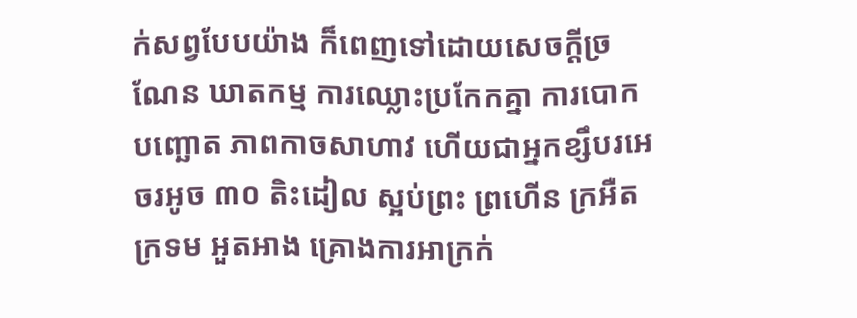ក់សព្វបែបយ៉ាង ក៏ពេញទៅដោយសេចក្ដីច្រណែន ឃាតកម្ម ការឈ្លោះប្រកែកគ្នា ការបោកបញ្ឆោត ភាពកាចសាហាវ ហើយជាអ្នកខ្សឹបរអេចរអូច ៣០ តិះដៀល ស្អប់ព្រះ ព្រហើន ក្រអឺតក្រទម អួតអាង គ្រោងការអាក្រក់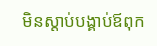មិនស្ដាប់បង្គាប់ឪពុក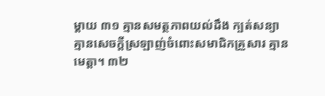ម្ដាយ ៣១ គ្មានសមត្ថភាពយល់ដឹង ក្បត់សន្យា គ្មានសេចក្ដីស្រឡាញ់ចំពោះសមាជិកគ្រួសារ គ្មានមេត្ដា។ ៣២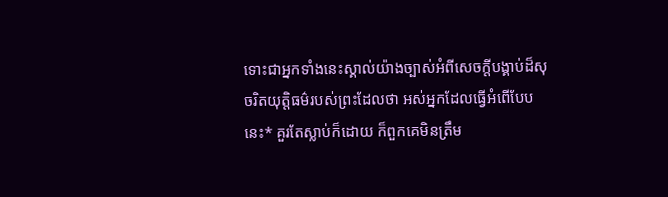ទោះជាអ្នកទាំងនេះស្គាល់យ៉ាងច្បាស់អំពីសេចក្ដីបង្គាប់ដ៏សុចរិតយុត្ដិធម៌របស់ព្រះដែលថា អស់អ្នកដែលធ្វើអំពើបែបនេះ* គួរតែស្លាប់ក៏ដោយ ក៏ពួកគេមិនត្រឹម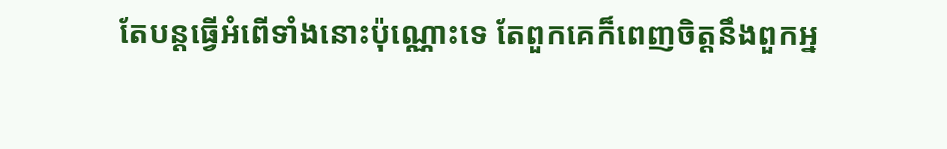តែបន្តធ្វើអំពើទាំងនោះប៉ុណ្ណោះទេ តែពួកគេក៏ពេញចិត្តនឹងពួកអ្ន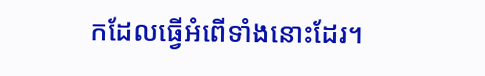កដែលធ្វើអំពើទាំងនោះដែរ។